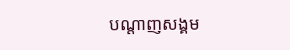បណ្តាញសង្គម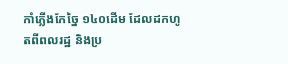កាំភ្លើងកែច្នៃ ១៤០ដើម ដែលដកហូតពីពលរដ្ឋ និងប្រ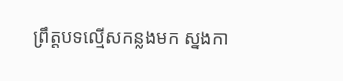ព្រឹត្តបទល្មើសកន្លងមក ស្នងកា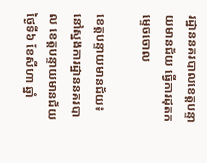រដ្ឋាននគរបាលខេត្តបន្ទាយមានជ័យ ធ្វើការដុតកម្ទេចចោល

ខេត្តបន្ទាយមានជ័យ៖ នៅស្នងការដ្ឋាននគរបាល ខេត្តបន្ទាយមានជ័យ ថ្ងៃទី៦ ខែសីហា ឆ្នាំ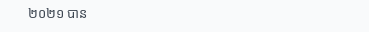២០២១ បាន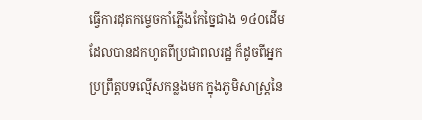ធ្វើការដុតកម្ទេចកាំភ្លើងកែច្នៃជាង ១៤០ដើម ដែលបានដកហូតពីប្រជាពលរដ្ឋ ក៏ដូចពីអ្នកប្រព្រឹត្តបទល្មើសកន្លងមក ក្នុងភូមិសាស្ត្រនៃ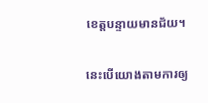ខេត្តបន្ទាយមានជ័យ។

នេះបើយោងតាមការឲ្យ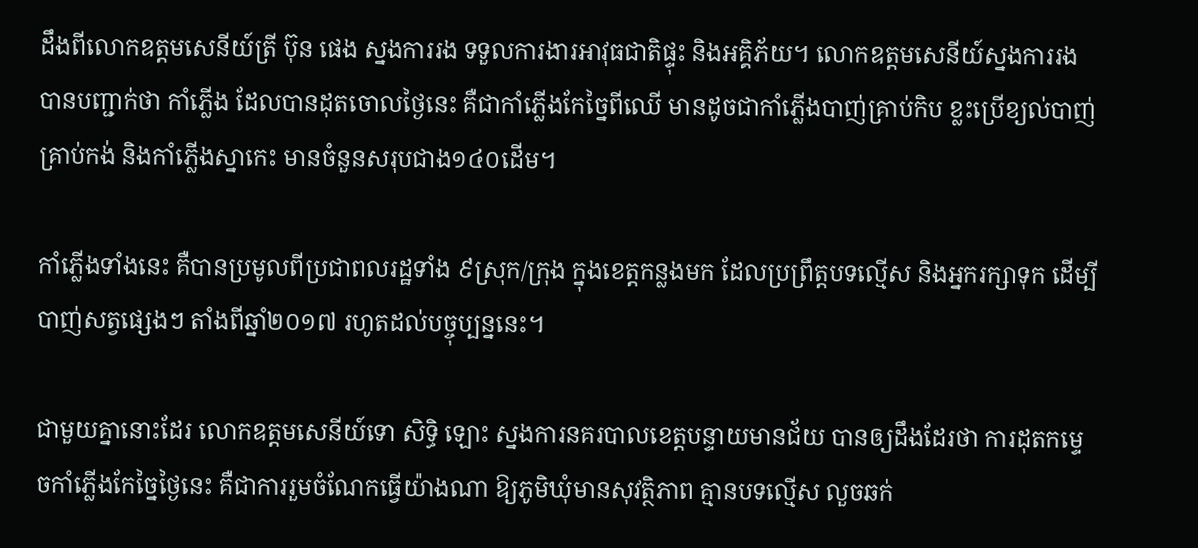ដឹងពីលោកឧត្តមសេនីយ៍ត្រី ប៊ុន ផេង ស្នងការរង ទទួលការងារអាវុធជាតិផ្ទុះ និងអគ្គិភ័យ។ លោកឧត្តមសេនីយ៍ស្នងការរង បានបញ្ជាក់ថា កាំភ្លើង ដែលបានដុតចោលថ្ងៃនេះ គឺជាកាំភ្លើងកែច្នៃពីឈើ មានដូចជាកាំភ្លើងបាញ់គ្រាប់កិប ខ្លះប្រើខ្យល់បាញ់គ្រាប់កង់ និងកាំភ្លើងស្នាកេះ មានចំនួនសរុបជាង១៤០ដើម។

កាំភ្លើងទាំងនេះ គឺបានប្រមូលពីប្រជាពលរដ្ឋទាំង ៩ស្រុក/ក្រុង ក្នុងខេត្តកន្លងមក ដែលប្រព្រឹត្តបទល្មើស និងអ្នករក្សាទុក ដើម្បីបាញ់សត្វផ្សេងៗ តាំងពីឆ្នាំ២០១៧ រហូតដល់បច្ចុប្បន្ននេះ។

ជាមួយគ្នានោះដែរ លោកឧត្តមសេនីយ៍ទោ សិទ្ធិ ឡោះ ស្នងការនគរបាលខេត្តបន្ទាយមានជ័យ បានឲ្យដឹងដែរថា ការដុតកម្ទេចកាំភ្លើងកែច្នៃថ្ងៃនេះ គឺជាការរួមចំណែកធ្វើយ៉ាងណា ឱ្យភូមិឃុំមានសុវត្ថិភាព គ្មានបទល្មើស លួចឆក់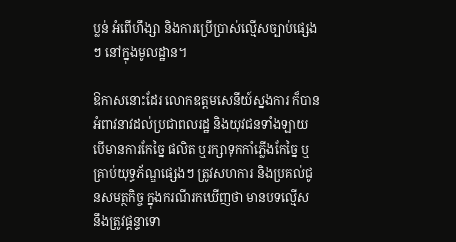ប្លន់ អំពើហឹង្សា និងការប្រើប្រាស់ល្មើសច្បាប់ផ្សេងៗ នៅក្នុងមូលដ្ឋាន។

ឱកាសនោះដែរ លោកឧត្តមសេនីយ៍ស្នងការ ក៏បានអំពាវនាវដល់ប្រជាពលរដ្ឋ និងយុវជនទាំងឡាយ បើមានការកែច្នៃ ផលិត ឬរក្សាទុកកាំភ្លើងកែច្នៃ ឬគ្រាប់យុទ្ធភ័ណ្ឌផ្សេងៗ ត្រូវសហការ និងប្រគល់ជូនសមត្ថកិច្ច ក្នុងករណីរកឃើញថា មានបទល្មើស នឹងត្រូវផ្ដន្ទាទោ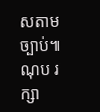សតាមច្បាប់៕ ណុប រក្សា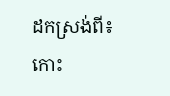ដកស្រង់ពី៖ កោះ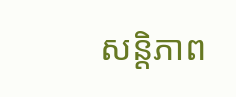សន្តិភាព